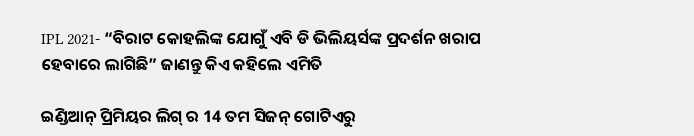IPL 2021- “ବିରାଟ କୋହଲିଙ୍କ ଯୋଗୁଁ ଏବି ଡି ଭିଲିୟର୍ସଙ୍କ ପ୍ରଦର୍ଶନ ଖରାପ ହେବାରେ ଲାଗିଛି” ଜାଣନ୍ତୁ କିଏ କହିଲେ ଏମିତି

ଇଣ୍ଡିଆନ୍ ପ୍ରିମିୟର ଲିଗ୍ ର 14 ତମ ସିଜନ୍ ଗୋଟିଏରୁ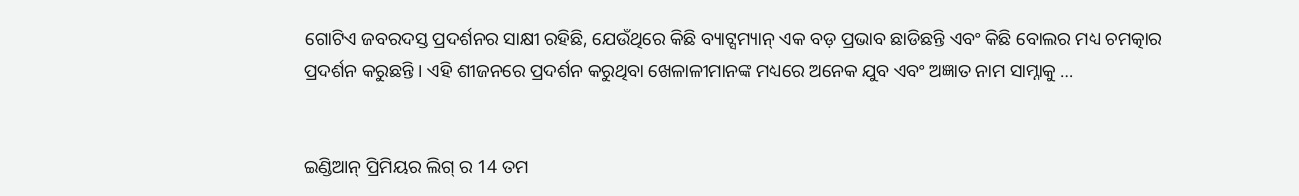ଗୋଟିଏ ଜବରଦସ୍ତ ପ୍ରଦର୍ଶନର ସାକ୍ଷୀ ରହିଛି, ଯେଉଁଥିରେ କିଛି ବ୍ୟାଟ୍ସମ୍ୟାନ୍ ଏକ ବଡ଼ ପ୍ରଭାବ ଛାଡିଛନ୍ତି ଏବଂ କିଛି ବୋଲର ମଧ୍ୟ ଚମତ୍କାର ପ୍ରଦର୍ଶନ କରୁଛନ୍ତି । ଏହି ଶୀଜନରେ ପ୍ରଦର୍ଶନ କରୁଥିବା ଖେଳାଳୀମାନଙ୍କ ମଧ୍ୟରେ ଅନେକ ଯୁବ ଏବଂ ଅଜ୍ଞାତ ନାମ ସାମ୍ନାକୁ …


ଇଣ୍ଡିଆନ୍ ପ୍ରିମିୟର ଲିଗ୍ ର 14 ତମ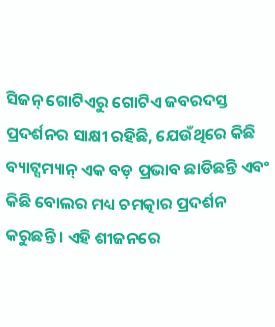ସିଜନ୍ ଗୋଟିଏରୁ ଗୋଟିଏ ଜବରଦସ୍ତ ପ୍ରଦର୍ଶନର ସାକ୍ଷୀ ରହିଛି, ଯେଉଁଥିରେ କିଛି ବ୍ୟାଟ୍ସମ୍ୟାନ୍ ଏକ ବଡ଼ ପ୍ରଭାବ ଛାଡିଛନ୍ତି ଏବଂ କିଛି ବୋଲର ମଧ୍ୟ ଚମତ୍କାର ପ୍ରଦର୍ଶନ କରୁଛନ୍ତି । ଏହି ଶୀଜନରେ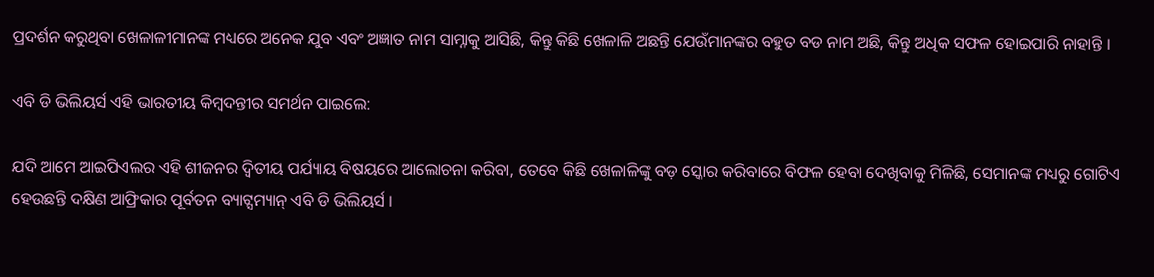ପ୍ରଦର୍ଶନ କରୁଥିବା ଖେଳାଳୀମାନଙ୍କ ମଧ୍ୟରେ ଅନେକ ଯୁବ ଏବଂ ଅଜ୍ଞାତ ନାମ ସାମ୍ନାକୁ ଆସିଛି, କିନ୍ତୁ କିଛି ଖେଳାଳି ଅଛନ୍ତି ଯେଉଁମାନଙ୍କର ବହୁତ ବଡ ନାମ ଅଛି, କିନ୍ତୁ ଅଧିକ ସଫଳ ହୋଇପାରି ନାହାନ୍ତି ।

ଏବି ଡି ଭିଲିୟର୍ସ ଏହି ଭାରତୀୟ କିମ୍ବଦନ୍ତୀର ସମର୍ଥନ ପାଇଲେ:

ଯଦି ଆମେ ଆଇପିଏଲର ଏହି ଶୀଜନର ଦ୍ୱିତୀୟ ପର୍ଯ୍ୟାୟ ବିଷୟରେ ଆଲୋଚନା କରିବା, ତେବେ କିଛି ଖେଳାଳିଙ୍କୁ ବଡ଼ ସ୍କୋର କରିବାରେ ବିଫଳ ହେବା ଦେଖିବାକୁ ମିଳିଛି, ସେମାନଙ୍କ ମଧ୍ୟରୁ ଗୋଟିଏ ହେଉଛନ୍ତି ଦକ୍ଷିଣ ଆଫ୍ରିକାର ପୂର୍ବତନ ବ୍ୟାଟ୍ସମ୍ୟାନ୍ ଏବି ଡି ଭିଲିୟର୍ସ ।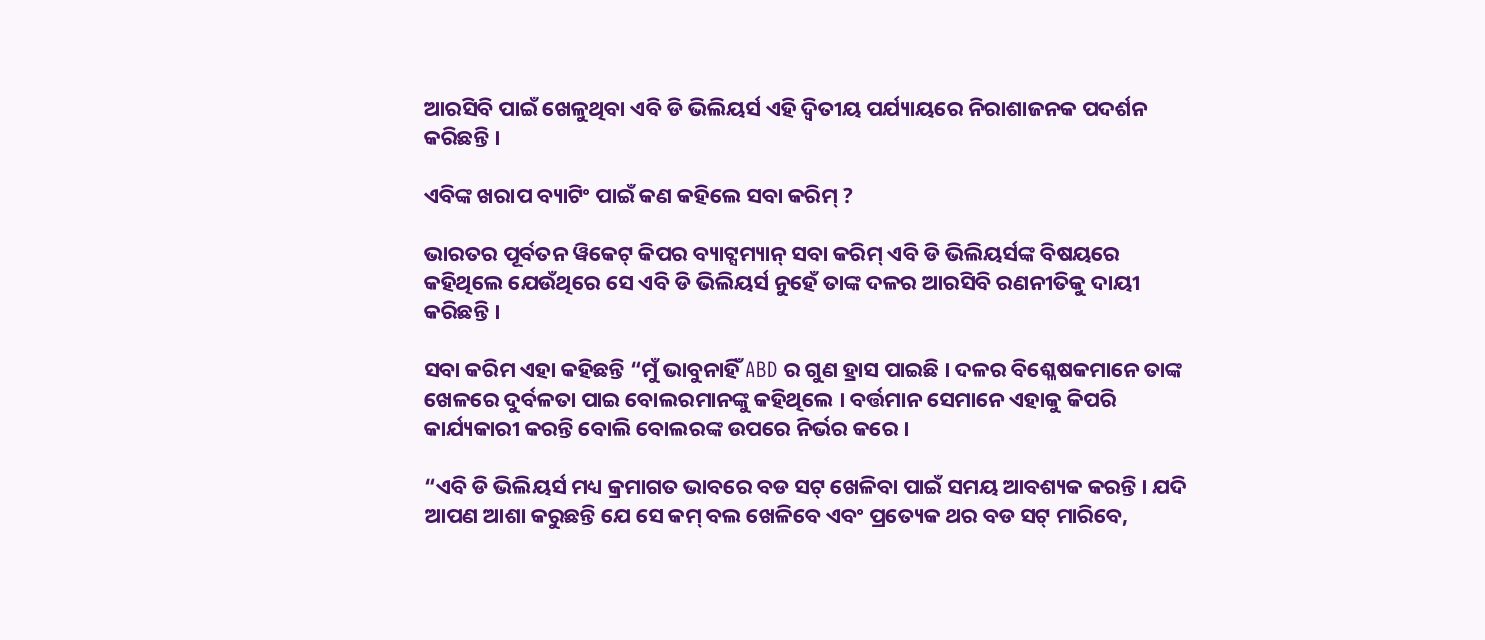ଆରସିବି ପାଇଁ ଖେଳୁଥିବା ଏବି ଡି ଭିଲିୟର୍ସ ଏହି ଦ୍ୱିତୀୟ ପର୍ଯ୍ୟାୟରେ ନିରାଶାଜନକ ପଦର୍ଶନ କରିଛନ୍ତି ।

ଏବିଙ୍କ ଖରାପ ବ୍ୟାଟିଂ ପାଇଁ କଣ କହିଲେ ସବା କରିମ୍ ?

ଭାରତର ପୂର୍ବତନ ୱିକେଟ୍ କିପର ବ୍ୟାଟ୍ସମ୍ୟାନ୍ ସବା କରିମ୍ ଏବି ଡି ଭିଲିୟର୍ସଙ୍କ ବିଷୟରେ କହିଥିଲେ ଯେଉଁଥିରେ ସେ ଏବି ଡି ଭିଲିୟର୍ସ ନୁହେଁ ତାଙ୍କ ଦଳର ଆରସିବି ରଣନୀତିକୁ ଦାୟୀ କରିଛନ୍ତି ।

ସବା କରିମ ଏହା କହିଛନ୍ତି “ମୁଁ ଭାବୁନାହିଁ ABD ର ଗୁଣ ହ୍ରାସ ପାଇଛି । ଦଳର ବିଶ୍ଳେଷକମାନେ ତାଙ୍କ ଖେଳରେ ଦୁର୍ବଳତା ପାଇ ବୋଲରମାନଙ୍କୁ କହିଥିଲେ । ବର୍ତ୍ତମାନ ସେମାନେ ଏହାକୁ କିପରି କାର୍ଯ୍ୟକାରୀ କରନ୍ତି ବୋଲି ବୋଲରଙ୍କ ଉପରେ ନିର୍ଭର କରେ ।

“ଏବି ଡି ଭିଲିୟର୍ସ ମଧ୍ୟ କ୍ରମାଗତ ଭାବରେ ବଡ ସଟ୍ ଖେଳିବା ପାଇଁ ସମୟ ଆବଶ୍ୟକ କରନ୍ତି । ଯଦି ଆପଣ ଆଶା କରୁଛନ୍ତି ଯେ ସେ କମ୍ ବଲ ଖେଳିବେ ଏବଂ ପ୍ରତ୍ୟେକ ଥର ବଡ ସଟ୍ ମାରିବେ,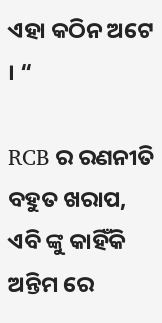ଏହା କଠିନ ଅଟେ । “

RCB ର ରଣନୀତି ବହୁତ ଖରାପ, ଏବି ଙ୍କୁ କାହିଁକି ଅନ୍ତିମ ରେ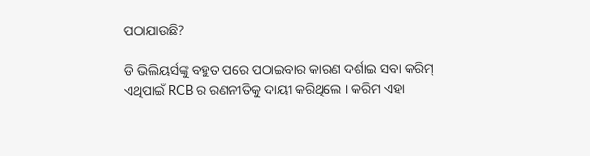ପଠାଯାଉଛି?

ଡି ଭିଲିୟର୍ସଙ୍କୁ ବହୁତ ପରେ ପଠାଇବାର କାରଣ ଦର୍ଶାଇ ସବା କରିମ୍ ଏଥିପାଇଁ RCB ର ରଣନୀତିକୁ ଦାୟୀ କରିଥିଲେ । କରିମ ଏହା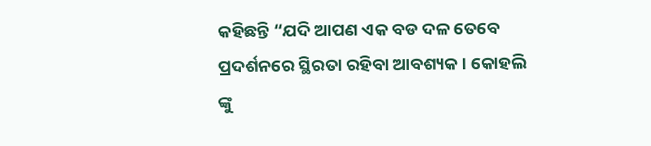କହିଛନ୍ତି “ଯଦି ଆପଣ ଏକ ବଡ ଦଳ ତେବେ ପ୍ରଦର୍ଶନରେ ସ୍ଥିରତା ରହିବା ଆବଶ୍ୟକ । କୋହଲି ଙ୍କୁ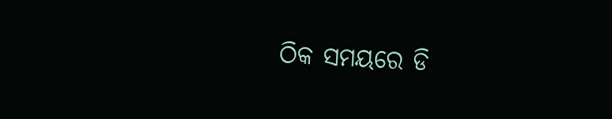ଠିକ ସମୟରେ ଡି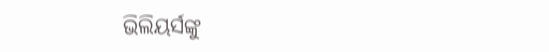ଭିଲିୟର୍ସଙ୍କୁ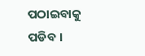ପଠାଇବାକୁ ପଡିବ ।